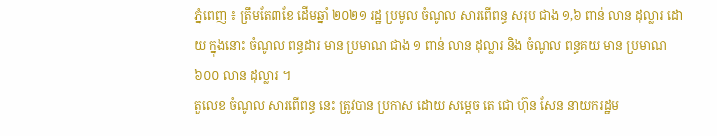ភ្នំពេញ ៖ ត្រឹមតែ៣ខែ ដើមឆ្នាំ ២០២១ រដ្ឋ ប្រមូល ចំណូល សារពើពន្ធ សរុប ជាង ១,៦ ពាន់ លាន ដុល្លារ ដោយ ក្នុងនោះ ចំណូល ពន្ធដារ មាន ប្រមាណ ជាង ១ ពាន់ លាន ដុល្លារ និង ចំណូល ពន្ធគយ មាន ប្រមាណ ៦០០ លាន ដុល្លារ ។
តួលេខ ចំណូល សារពើពន្ធ នេះ ត្រូវបាន ប្រកាស ដោយ សម្តេច តេ ជោ ហ៊ុន សែន នាយករដ្ឋម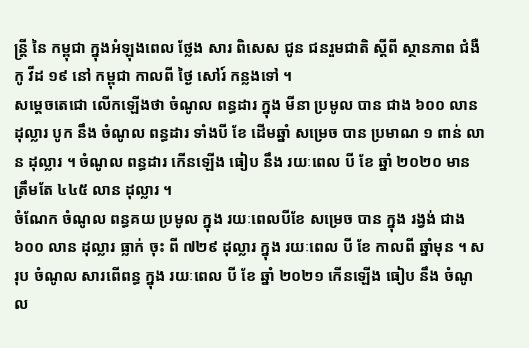ន្ត្រី នៃ កម្ពុជា ក្នុងអំឡុងពេល ថ្លែង សារ ពិសេស ជូន ជនរួមជាតិ ស្តីពី ស្ថានភាព ជំងឺ កូ វីដ ១៩ នៅ កម្ពុជា កាលពី ថ្ងៃ សៅរ៍ កន្លងទៅ ។
សម្តេចតេជោ លើកឡើងថា ចំណូល ពន្ធដារ ក្នុង មីនា ប្រមូល បាន ជាង ៦០០ លាន ដុល្លារ បូក នឹង ចំណូល ពន្ធដារ ទាំងបី ខែ ដើមឆ្នាំ សម្រេច បាន ប្រមាណ ១ ពាន់ លាន ដុល្លារ ។ ចំណូល ពន្ធដារ កើនឡើង ធៀប នឹង រយៈពេល បី ខែ ឆ្នាំ ២០២០ មាន ត្រឹមតែ ៤៤៥ លាន ដុល្លារ ។
ចំណែក ចំណូល ពន្ធគយ ប្រមូល ក្នុង រយៈពេលបីខែ សម្រេច បាន ក្នុង រង្វង់ ជាង ៦០០ លាន ដុល្លារ ធ្លាក់ ចុះ ពី ៧២៩ ដុល្លារ ក្នុង រយៈពេល បី ខែ កាលពី ឆ្នាំមុន ។ សរុប ចំណូល សារពើពន្ធ ក្នុង រយៈពេល បី ខែ ឆ្នាំ ២០២១ កើនឡើង ធៀប នឹង ចំណូល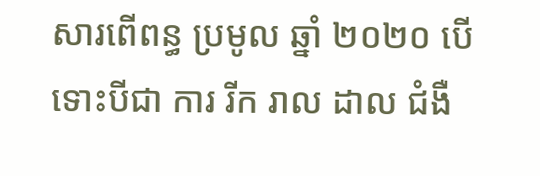សារពើពន្ធ ប្រមូល ឆ្នាំ ២០២០ បើទោះបីជា ការ រីក រាល ដាល ជំងឺ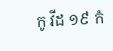កូ វីដ ១៩ កំ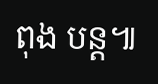ពុង បន្ត៕